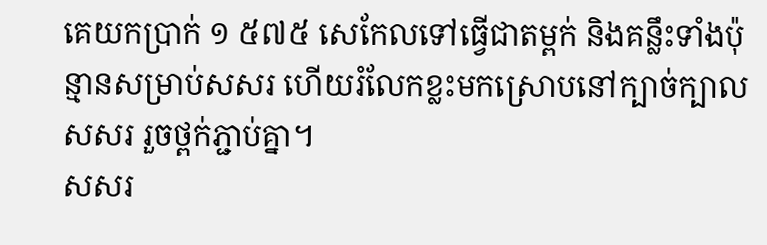គេយកប្រាក់ ១ ៥៧៥ សេកែលទៅធ្វើជាតម្ពក់ និងគន្លឹះទាំងប៉ុន្មានសម្រាប់សសរ ហើយរំលែកខ្លះមកស្រោបនៅក្បាច់ក្បាលសសរ រួចថ្ពក់ភ្ជាប់គ្នា។
សសរ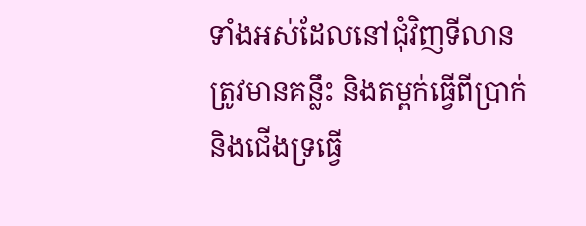ទាំងអស់ដែលនៅជុំវិញទីលាន ត្រូវមានគន្លឹះ និងតម្ពក់ធ្វើពីប្រាក់ និងជើងទ្រធ្វើ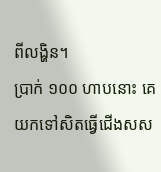ពីលង្ហិន។
ប្រាក់ ១០០ ហាបនោះ គេយកទៅសិតធ្វើជើងសស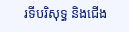រទីបរិសុទ្ធ និងជើង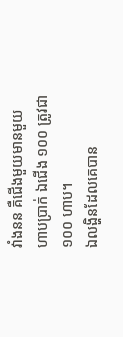វាំងនន គឺជើងមួយមានមួយហាបប្រាក់ ឯជើង ១០០ ត្រូវជា ១០០ ហាប។
ឯលង្ហិនដែលគេបាន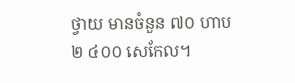ថ្វាយ មានចំនួន ៧០ ហាប ២ ៤០០ សេកែល។